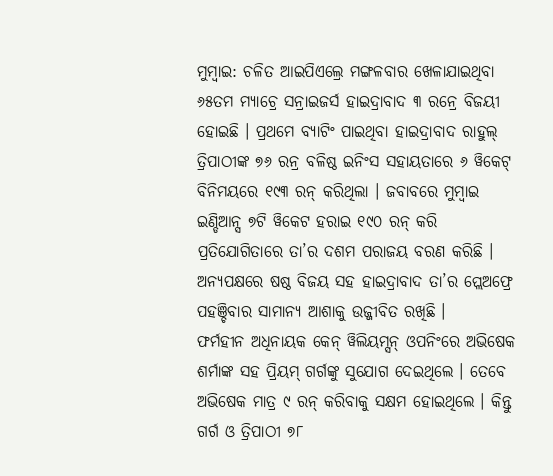ମୁମ୍ବାଇ: ଚଳିତ ଆଇପିଏଲ୍ରେ ମଙ୍ଗଳବାର ଖେଳାଯାଇଥିବା ୬୫ତମ ମ୍ୟାଚ୍ରେ ସନ୍ରାଇଜର୍ସ ହାଇଦ୍ରାବାଦ ୩ ରନ୍ରେ ବିଜୟୀ ହୋଇଛି । ପ୍ରଥମେ ବ୍ୟାଟିଂ ପାଇଥିବା ହାଇଦ୍ରାବାଦ ରାହୁଲ୍ ତ୍ରିପାଠୀଙ୍କ ୭୬ ରନ୍ର ବଳିଷ୍ଠ ଇନିଂସ ସହାୟତାରେ ୬ ୱିକେଟ୍ ବିନିମୟରେ ୧୯୩ ରନ୍ କରିଥିଲା । ଜବାବରେ ମୁମ୍ବାଇ ଇଣ୍ଡିଆନ୍ସ ୭ଟି ୱିକେଟ ହରାଇ ୧୯୦ ରନ୍ କରି ପ୍ରତିଯୋଗିତାରେ ତା’ର ଦଶମ ପରାଜୟ ବରଣ କରିଛି । ଅନ୍ୟପକ୍ଷରେ ଷଷ୍ଠ ବିଜୟ ସହ ହାଇଦ୍ରାବାଦ ତା’ର ପ୍ଲେଅଫ୍ରେ ପହଞ୍ଚିବାର ସାମାନ୍ୟ ଆଶାକୁ ଉଜ୍ଜୀବିତ ରଖିଛି ।
ଫର୍ମହୀନ ଅଧିନାୟକ କେନ୍ ୱିଲିୟମ୍ସନ୍ ଓପନିଂରେ ଅଭିଷେକ ଶର୍ମାଙ୍କ ସହ ପ୍ରିୟମ୍ ଗର୍ଗଙ୍କୁ ସୁଯୋଗ ଦେଇଥିଲେ । ତେବେ ଅଭିଷେକ ମାତ୍ର ୯ ରନ୍ କରିବାକୁ ସକ୍ଷମ ହୋଇଥିଲେ । କିନ୍ତୁ ଗର୍ଗ ଓ ତ୍ରିପାଠୀ ୭୮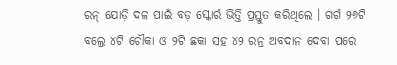ରନ୍ ଯୋଡ଼ି ଦଳ ପାଇଁ ବଡ଼ ସ୍କୋର୍ର ଭିତ୍ତି ପ୍ରସ୍ତୁତ କରିଥିଲେ । ଗର୍ଗ ୨୬ଟି ବଲ୍ରେ ୪ଟି ଚୌକା ଓ ୨ଟି ଛକା ସହ ୪୨ ରନ୍ର ଅବଦାନ ଦେବା ପରେ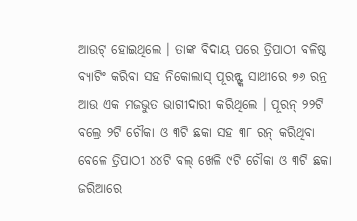ଆଉଟ୍ ହୋଇଥିଲେ । ତାଙ୍କ ବିଦାୟ ପରେ ତ୍ରିପାଠୀ ବଳିଷ୍ଠ ବ୍ୟାଟିଂ କରିବା ସହ ନିକୋଲାସ୍ ପୂରନ୍ଙ୍କ ସାଥୀରେ ୭୬ ରନ୍ର ଆଉ ଏକ ମଜଭୁତ ଭାଗୀଦାରୀ କରିଥିଲେ । ପୂରନ୍ ୨୨ଟି ବଲ୍ରେ ୨ଟି ଚୌକା ଓ ୩ଟି ଛକା ସହ ୩୮ ରନ୍ କରିଥିବା ବେଳେ ତ୍ରିପାଠୀ ୪୪ଟି ବଲ୍ ଖେଳି ୯ଟି ଚୌକା ଓ ୩ଟି ଛକା ଜରିଆରେ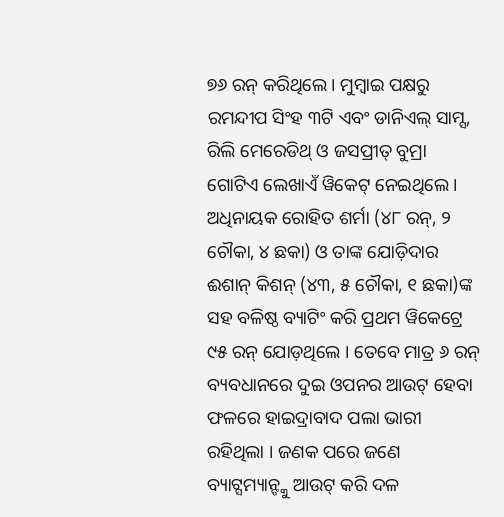୭୬ ରନ୍ କରିଥିଲେ । ମୁମ୍ବାଇ ପକ୍ଷରୁ ରମନ୍ଦୀପ ସିଂହ ୩ଟି ଏବଂ ଡାନିଏଲ୍ ସାମ୍ସ, ରିଲି ମେରେଡିଥ୍ ଓ ଜସପ୍ରୀତ୍ ବୁମ୍ରା ଗୋଟିଏ ଲେଖାଏଁ ୱିକେଟ୍ ନେଇଥିଲେ ।
ଅଧିନାୟକ ରୋହିତ ଶର୍ମା (୪୮ ରନ୍, ୨ ଚୌକା, ୪ ଛକା) ଓ ତାଙ୍କ ଯୋଡ଼ିଦାର ଈଶାନ୍ କିଶନ୍ (୪୩, ୫ ଚୌକା, ୧ ଛକା)ଙ୍କ ସହ ବଳିଷ୍ଠ ବ୍ୟାଟିଂ କରି ପ୍ରଥମ ୱିକେଟ୍ରେ ୯୫ ରନ୍ ଯୋଡ଼ଥିଲେ । ତେବେ ମାତ୍ର ୬ ରନ୍ ବ୍ୟବଧାନରେ ଦୁଇ ଓପନର ଆଉଟ୍ ହେବା ଫଳରେ ହାଇଦ୍ରାବାଦ ପଲା ଭାରୀ ରହିଥିଲା । ଜଣକ ପରେ ଜଣେ ବ୍ୟାଟ୍ସମ୍ୟାନ୍ଙ୍କୁ ଆଉଟ୍ କରି ଦଳ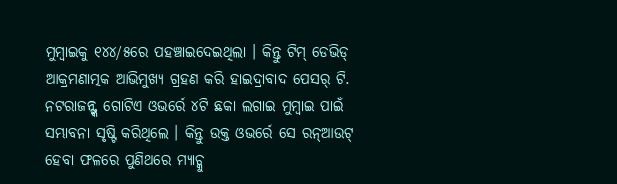ମୁମ୍ବାଇକୁ ୧୪୪/୫ରେ ପହଞ୍ଚାଇଦେଇଥିଲା । କିନ୍ତୁ ଟିମ୍ ଡେଭିଡ୍ ଆକ୍ରମଣାତ୍ମକ ଆଭିମୁଖ୍ୟ ଗ୍ରହଣ କରି ହାଇଦ୍ରାବାଦ ପେସର୍ ଟି. ନଟରାଜନ୍ଙ୍କ ଗୋଟିଏ ଓଭର୍ରେ ୪ଟି ଛକା ଲଗାଇ ମୁମ୍ବାଇ ପାଇଁ ସମ୍ଭାବନା ସୃଷ୍ଟି କରିଥିଲେ । କିନ୍ତୁ ଉକ୍ତ ଓଭର୍ରେ ସେ ରନ୍ଆଉଟ୍ ହେବା ଫଳରେ ପୁଣିଥରେ ମ୍ୟାଚ୍କୁ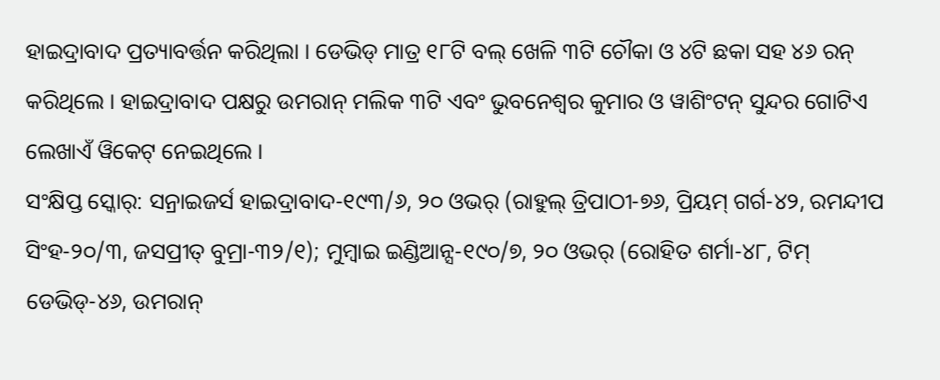ହାଇଦ୍ରାବାଦ ପ୍ରତ୍ୟାବର୍ତ୍ତନ କରିଥିଲା । ଡେଭିଡ୍ ମାତ୍ର ୧୮ଟି ବଲ୍ ଖେଳି ୩ଟି ଚୌକା ଓ ୪ଟି ଛକା ସହ ୪୬ ରନ୍ କରିଥିଲେ । ହାଇଦ୍ରାବାଦ ପକ୍ଷରୁ ଉମରାନ୍ ମଲିକ ୩ଟି ଏବଂ ଭୁବନେଶ୍ୱର କୁମାର ଓ ୱାଶିଂଟନ୍ ସୁନ୍ଦର ଗୋଟିଏ ଲେଖାଏଁ ୱିକେଟ୍ ନେଇଥିଲେ ।
ସଂକ୍ଷିପ୍ତ ସ୍କୋର୍: ସନ୍ରାଇଜର୍ସ ହାଇଦ୍ରାବାଦ-୧୯୩/୬, ୨୦ ଓଭର୍ (ରାହୁଲ୍ ତ୍ରିପାଠୀ-୭୬, ପ୍ରିୟମ୍ ଗର୍ଗ-୪୨, ରମନ୍ଦୀପ ସିଂହ-୨୦/୩, ଜସପ୍ରୀତ୍ ବୁମ୍ରା-୩୨/୧); ମୁମ୍ବାଇ ଇଣ୍ଡିଆନ୍ସ-୧୯୦/୭, ୨୦ ଓଭର୍ (ରୋହିତ ଶର୍ମା-୪୮, ଟିମ୍ ଡେଭିଡ୍-୪୬, ଉମରାନ୍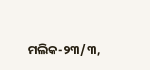ମଲିକ-୨୩/୩,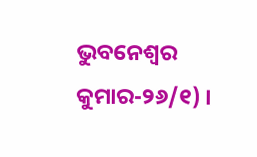ଭୁବନେଶ୍ୱର କୁମାର-୨୬/୧) ।